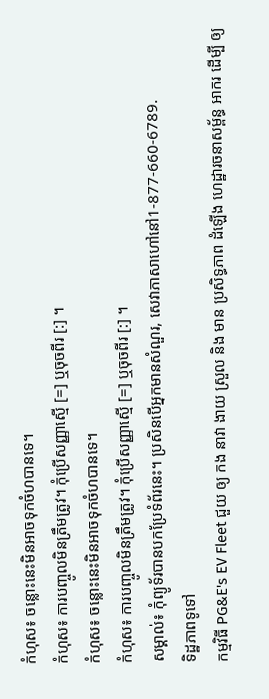កំហុស៖ ចន្លោះនេះមិនអាចទុកចំហបានទេ។
កំហុស៖ ការបញ្ចូលមិនត្រឹមត្រូវ។ កុំប្រើសញ្ញាស្មើ [=] ឬចុចពីរ [:] ។
កំហុស៖ ចន្លោះនេះមិនអាចទុកចំហបានទេ។
កំហុស៖ ការបញ្ចូលមិនត្រឹមត្រូវ។ កុំប្រើសញ្ញាស្មើ [=] ឬចុចពីរ [:] ។
សម្គាល់៖ កុំព្យូទ័របានបកប្រែទំព័រនេះ។ ប្រសិនបើអ្នកមានសំណួរ, សេវាភាសាហៅនៅ1-877-660-6789.
ទិដ្ឋភាពទូទៅ
កម្មវិធី PG&E's EV Fleet ជួយ ឲ្យ កង នាវា ងាយ ស្រួល និង មាន ប្រសិទ្ធភាព ដំឡើង ហេដ្ឋារចនាសម្ព័ន្ធ អាករ ដើម្បី ឲ្យ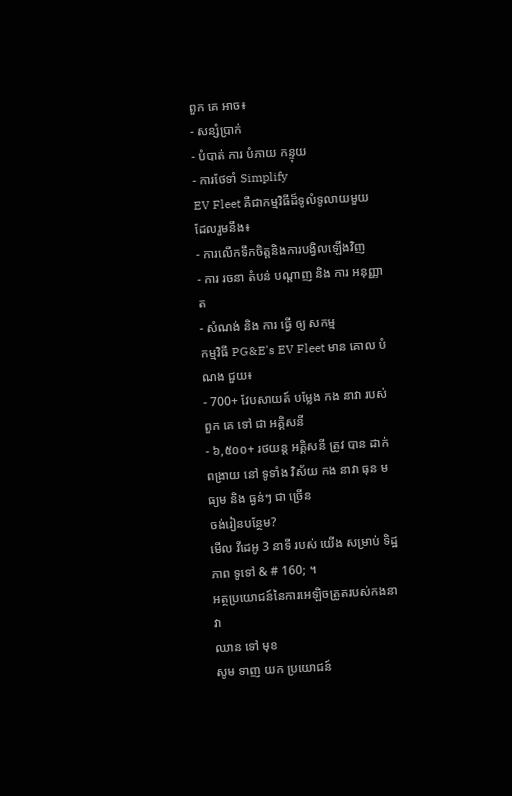ពួក គេ អាច៖
- សន្សំប្រាក់
- បំបាត់ ការ បំភាយ កន្ទុយ
- ការថែទាំ Simplify
EV Fleet គឺជាកម្មវិធីដ៏ទូលំទូលាយមួយ ដែលរួមនឹង៖
- ការលើកទឹកចិត្តនិងការបង្វិលឡើងវិញ
- ការ រចនា តំបន់ បណ្ដាញ និង ការ អនុញ្ញាត
- សំណង់ និង ការ ធ្វើ ឲ្យ សកម្ម
កម្មវិធី PG&E's EV Fleet មាន គោល បំណង ជួយ៖
- 700+ វែបសាយត៍ បម្លែង កង នាវា របស់ ពួក គេ ទៅ ជា អគ្គិសនី
- ៦,៥០០+ រថយន្ត អគ្គិសនី ត្រូវ បាន ដាក់ ពង្រាយ នៅ ទូទាំង វិស័យ កង នាវា ធុន មធ្យម និង ធ្ងន់ៗ ជា ច្រើន
ចង់រៀនបន្ថែម?
មើល វីដេអូ 3 នាទី របស់ យើង សម្រាប់ ទិដ្ឋភាព ទូទៅ & # 160; ។
អត្ថប្រយោជន៍នៃការអេឡិចត្រូតរបស់កងនាវា
ឈាន ទៅ មុខ
សូម ទាញ យក ប្រយោជន៍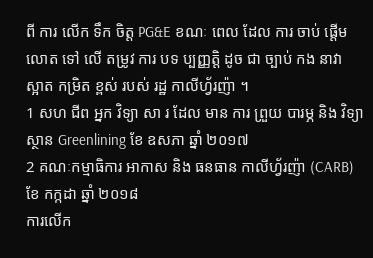ពី ការ លើក ទឹក ចិត្ត PG&E ខណៈ ពេល ដែល ការ ចាប់ ផ្តើម លោត ទៅ លើ តម្រូវ ការ បទ ប្បញ្ញត្តិ ដូច ជា ច្បាប់ កង នាវា ស្អាត កម្រិត ខ្ពស់ របស់ រដ្ឋ កាលីហ្វ័រញ៉ា ។
1 សហ ជីព អ្នក វិទ្យា សា រ ដែល មាន ការ ព្រួយ បារម្ភ និង វិទ្យាស្ថាន Greenlining ខែ ឧសភា ឆ្នាំ ២០១៧
2 គណៈកម្មាធិការ អាកាស និង ធនធាន កាលីហ្វ័រញ៉ា (CARB) ខែ កក្កដា ឆ្នាំ ២០១៨
ការលើក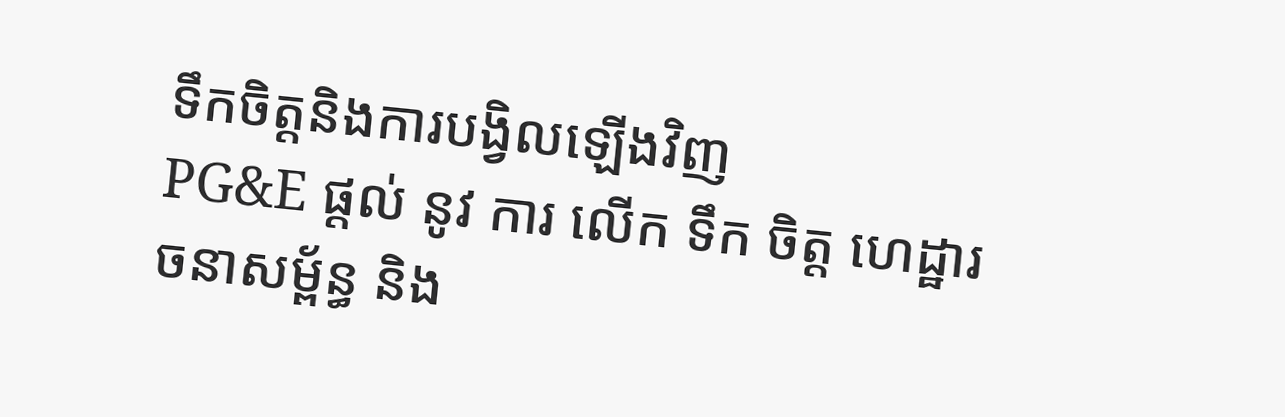ទឹកចិត្តនិងការបង្វិលឡើងវិញ
PG&E ផ្តល់ នូវ ការ លើក ទឹក ចិត្ត ហេដ្ឋារចនាសម្ព័ន្ធ និង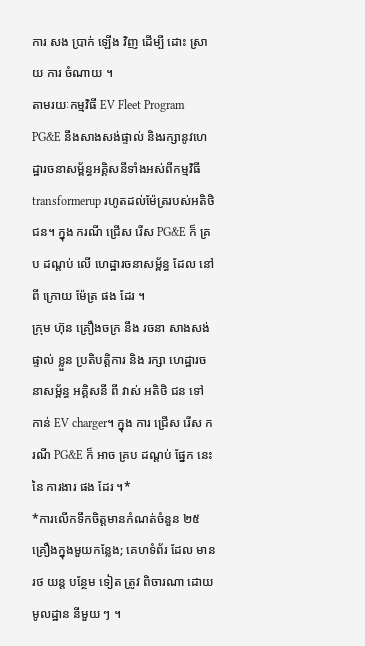ការ សង ប្រាក់ ឡើង វិញ ដើម្បី ដោះ ស្រាយ ការ ចំណាយ ។
តាមរយៈកម្មវិធី EV Fleet Program PG&E នឹងសាងសង់ផ្ទាល់ និងរក្សានូវហេដ្ឋារចនាសម្ព័ន្ធអគ្គិសនីទាំងអស់ពីកម្មវិធី transformerup រហូតដល់ម៉ែត្ររបស់អតិថិជន។ ក្នុង ករណី ជ្រើស រើស PG&E ក៏ គ្រប ដណ្តប់ លើ ហេដ្ឋារចនាសម្ព័ន្ធ ដែល នៅ ពី ក្រោយ ម៉ែត្រ ផង ដែរ ។
ក្រុម ហ៊ុន គ្រឿងចក្រ នឹង រចនា សាងសង់ ផ្ទាល់ ខ្លួន ប្រតិបត្តិការ និង រក្សា ហេដ្ឋារចនាសម្ព័ន្ធ អគ្គិសនី ពី វាស់ អតិថិ ជន ទៅ កាន់ EV charger។ ក្នុង ការ ជ្រើស រើស ករណី PG&E ក៏ អាច គ្រប ដណ្តប់ ផ្នែក នេះ នៃ ការងារ ផង ដែរ ។*
*ការលើកទឹកចិត្តមានកំណត់ចំនួន ២៥គ្រឿងក្នុងមួយកន្លែង; គេហទំព័រ ដែល មាន រថ យន្ត បន្ថែម ទៀត ត្រូវ ពិចារណា ដោយ មូលដ្ឋាន នីមួយ ៗ ។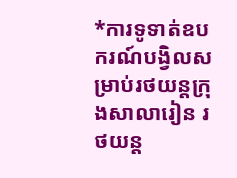*ការទូទាត់ឧបករណ៍បង្វិលសម្រាប់រថយន្តក្រុងសាលារៀន រថយន្ត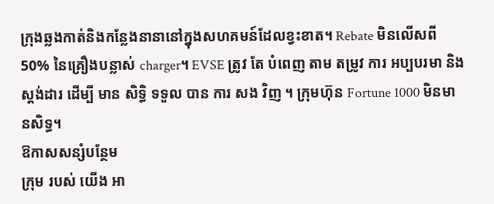ក្រុងឆ្លងកាត់និងកន្លែងនានានៅក្នុងសហគមន៍ដែលខ្វះខាត។ Rebate មិនលើសពី 50% នៃគ្រឿងបន្លាស់ charger។ EVSE ត្រូវ តែ បំពេញ តាម តម្រូវ ការ អប្បបរមា និង ស្តង់ដារ ដើម្បី មាន សិទ្ធិ ទទួល បាន ការ សង វិញ ។ ក្រុមហ៊ុន Fortune 1000 មិនមានសិទ្ធ។
ឱកាសសន្សំបន្ថែម
ក្រុម របស់ យើង អា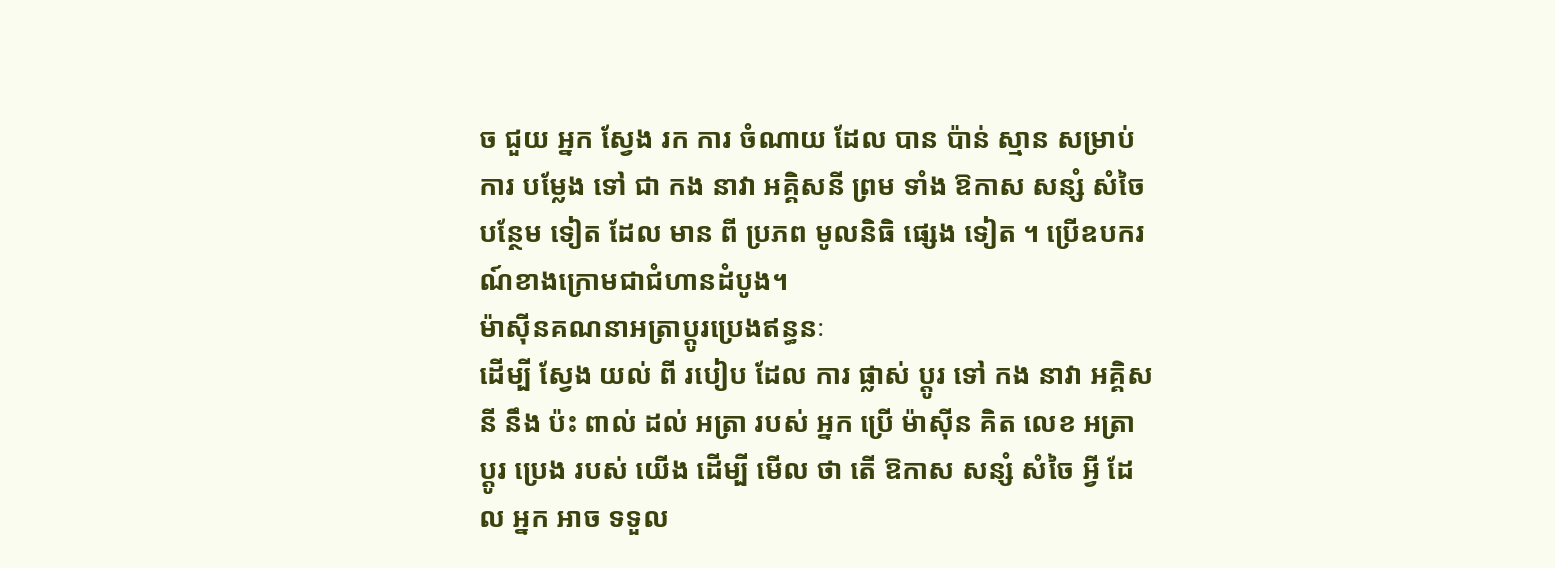ច ជួយ អ្នក ស្វែង រក ការ ចំណាយ ដែល បាន ប៉ាន់ ស្មាន សម្រាប់ ការ បម្លែង ទៅ ជា កង នាវា អគ្គិសនី ព្រម ទាំង ឱកាស សន្សំ សំចៃ បន្ថែម ទៀត ដែល មាន ពី ប្រភព មូលនិធិ ផ្សេង ទៀត ។ ប្រើឧបករណ៍ខាងក្រោមជាជំហានដំបូង។
ម៉ាស៊ីនគណនាអត្រាប្តូរប្រេងឥន្ធនៈ
ដើម្បី ស្វែង យល់ ពី របៀប ដែល ការ ផ្លាស់ ប្តូរ ទៅ កង នាវា អគ្គិសនី នឹង ប៉ះ ពាល់ ដល់ អត្រា របស់ អ្នក ប្រើ ម៉ាស៊ីន គិត លេខ អត្រា ប្តូរ ប្រេង របស់ យើង ដើម្បី មើល ថា តើ ឱកាស សន្សំ សំចៃ អ្វី ដែល អ្នក អាច ទទួល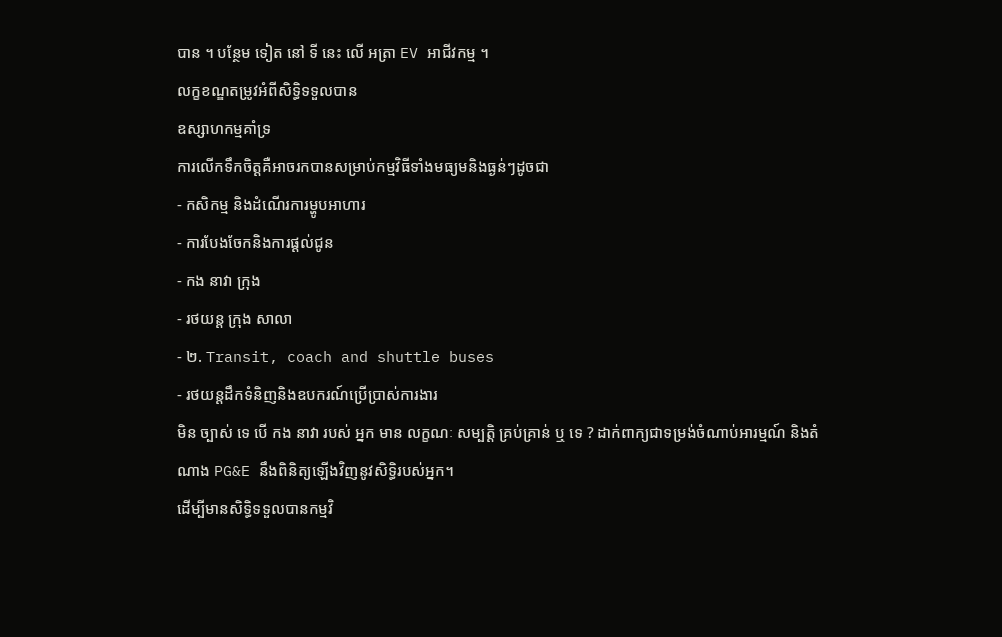បាន ។ បន្ថែម ទៀត នៅ ទី នេះ លើ អត្រា EV អាជីវកម្ម ។
លក្ខខណ្ឌតម្រូវអំពីសិទ្ធិទទួលបាន
ឧស្សាហកម្មគាំទ្រ
ការលើកទឹកចិត្តគឺអាចរកបានសម្រាប់កម្មវិធីទាំងមធ្យមនិងធ្ងន់ៗដូចជា
- កសិកម្ម និងដំណើរការម្ហូបអាហារ
- ការបែងចែកនិងការផ្តល់ជូន
- កង នាវា ក្រុង
- រថយន្ត ក្រុង សាលា
- ២. Transit, coach and shuttle buses
- រថយន្តដឹកទំនិញនិងឧបករណ៍ប្រើប្រាស់ការងារ
មិន ច្បាស់ ទេ បើ កង នាវា របស់ អ្នក មាន លក្ខណៈ សម្បត្តិ គ្រប់គ្រាន់ ឬ ទេ ? ដាក់ពាក្យជាទម្រង់ចំណាប់អារម្មណ៍ និងតំណាង PG&E នឹងពិនិត្យឡើងវិញនូវសិទ្ធិរបស់អ្នក។
ដើម្បីមានសិទ្ធិទទួលបានកម្មវិ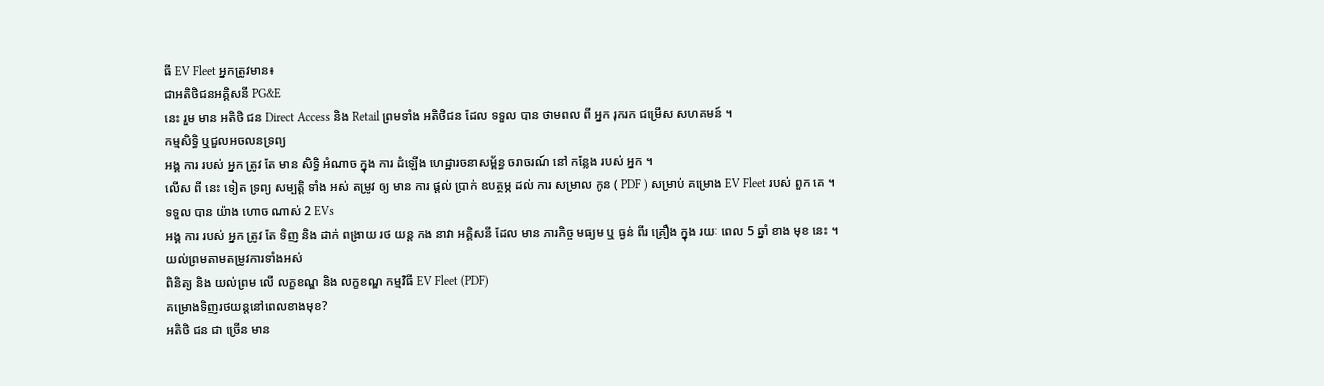ធី EV Fleet អ្នកត្រូវមាន៖
ជាអតិថិជនអគ្គិសនី PG&E
នេះ រួម មាន អតិថិ ជន Direct Access និង Retail ព្រមទាំង អតិថិជន ដែល ទទួល បាន ថាមពល ពី អ្នក រុករក ជម្រើស សហគមន៍ ។
កម្មសិទ្ធិ ឬជួលអចលនទ្រព្យ
អង្គ ការ របស់ អ្នក ត្រូវ តែ មាន សិទ្ធិ អំណាច ក្នុង ការ ដំឡើង ហេដ្ឋារចនាសម្ព័ន្ធ ចរាចរណ៍ នៅ កន្លែង របស់ អ្នក ។
លើស ពី នេះ ទៀត ទ្រព្យ សម្បត្តិ ទាំង អស់ តម្រូវ ឲ្យ មាន ការ ផ្តល់ ប្រាក់ ឧបត្ថម្ភ ដល់ ការ សម្រាល កូន ( PDF ) សម្រាប់ គម្រោង EV Fleet របស់ ពួក គេ ។
ទទួល បាន យ៉ាង ហោច ណាស់ 2 EVs
អង្គ ការ របស់ អ្នក ត្រូវ តែ ទិញ និង ដាក់ ពង្រាយ រថ យន្ត កង នាវា អគ្គិសនី ដែល មាន ភារកិច្ច មធ្យម ឬ ធ្ងន់ ពីរ គ្រឿង ក្នុង រយៈ ពេល 5 ឆ្នាំ ខាង មុខ នេះ ។
យល់ព្រមតាមតម្រូវការទាំងអស់
ពិនិត្យ និង យល់ព្រម លើ លក្ខខណ្ឌ និង លក្ខខណ្ឌ កម្មវិធី EV Fleet (PDF)
គម្រោងទិញរថយន្តនៅពេលខាងមុខ?
អតិថិ ជន ជា ច្រើន មាន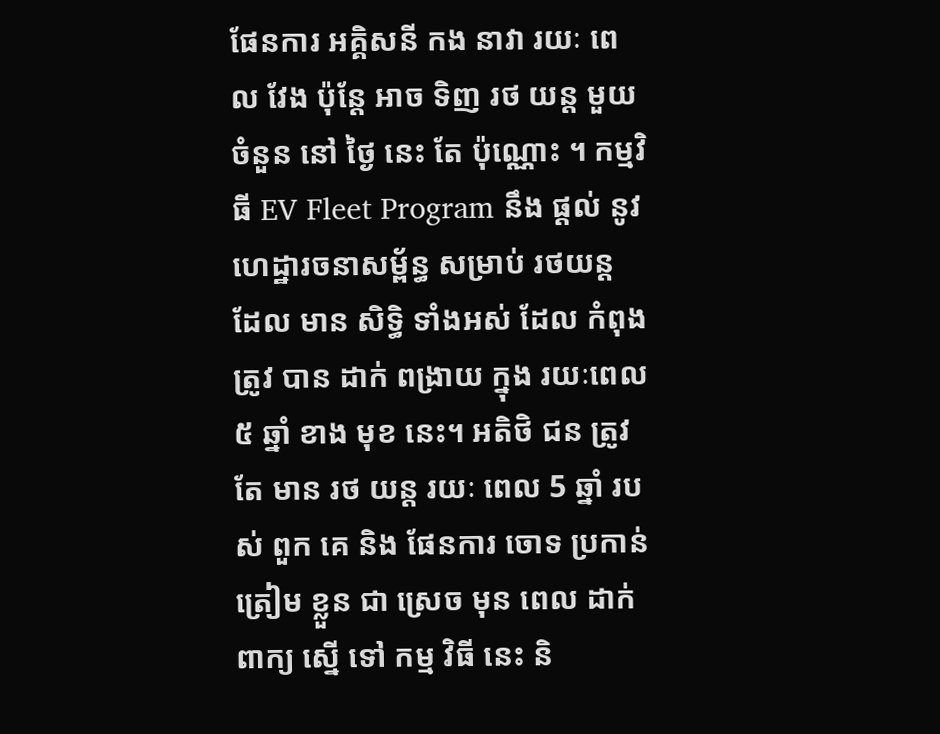ផែនការ អគ្គិសនី កង នាវា រយៈ ពេល វែង ប៉ុន្តែ អាច ទិញ រថ យន្ត មួយ ចំនួន នៅ ថ្ងៃ នេះ តែ ប៉ុណ្ណោះ ។ កម្មវិធី EV Fleet Program នឹង ផ្តល់ នូវ ហេដ្ឋារចនាសម្ព័ន្ធ សម្រាប់ រថយន្ត ដែល មាន សិទ្ធិ ទាំងអស់ ដែល កំពុង ត្រូវ បាន ដាក់ ពង្រាយ ក្នុង រយៈពេល ៥ ឆ្នាំ ខាង មុខ នេះ។ អតិថិ ជន ត្រូវ តែ មាន រថ យន្ត រយៈ ពេល 5 ឆ្នាំ របស់ ពួក គេ និង ផែនការ ចោទ ប្រកាន់ ត្រៀម ខ្លួន ជា ស្រេច មុន ពេល ដាក់ ពាក្យ ស្នើ ទៅ កម្ម វិធី នេះ និ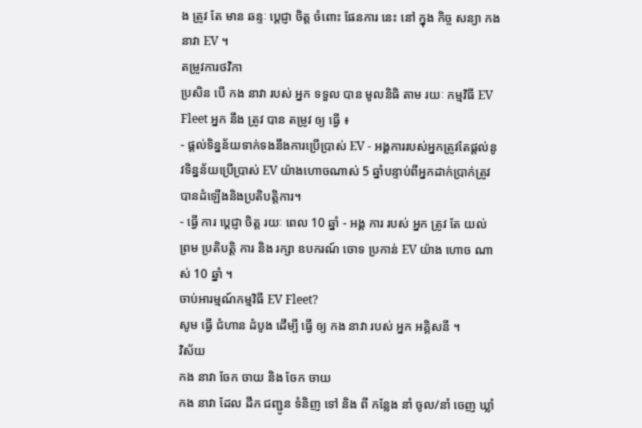ង ត្រូវ តែ មាន ឆន្ទៈ ប្តេជ្ញា ចិត្ត ចំពោះ ផែនការ នេះ នៅ ក្នុង កិច្ច សន្យា កង នាវា EV ។
តម្រូវការថវិកា
ប្រសិន បើ កង នាវា របស់ អ្នក ទទួល បាន មូលនិធិ តាម រយៈ កម្មវិធី EV Fleet អ្នក នឹង ត្រូវ បាន តម្រូវ ឲ្យ ធ្វើ ៖
- ផ្តល់ទិន្នន័យទាក់ទងនឹងការប្រើប្រាស់ EV - អង្គការរបស់អ្នកត្រូវតែផ្តល់នូវទិន្នន័យប្រើប្រាស់ EV យ៉ាងហោចណាស់ 5 ឆ្នាំបន្ទាប់ពីអ្នកដាក់ប្រាក់ត្រូវបានដំឡើងនិងប្រតិបត្តិការ។
- ធ្វើ ការ ប្តេជ្ញា ចិត្ត រយៈ ពេល 10 ឆ្នាំ - អង្គ ការ របស់ អ្នក ត្រូវ តែ យល់ ព្រម ប្រតិបត្តិ ការ និង រក្សា ឧបករណ៍ ចោទ ប្រកាន់ EV យ៉ាង ហោច ណាស់ 10 ឆ្នាំ ។
ចាប់អារម្មណ៍កម្មវិធី EV Fleet?
សូម ធ្វើ ជំហាន ដំបូង ដើម្បី ធ្វើ ឲ្យ កង នាវា របស់ អ្នក អគ្គិសនី ។
វិស័យ
កង នាវា ចែក ចាយ និង ចែក ចាយ
កង នាវា ដែល ដឹក ជញ្ជូន ទំនិញ ទៅ និង ពី កន្លែង នាំ ចូល/នាំ ចេញ ឃ្លាំ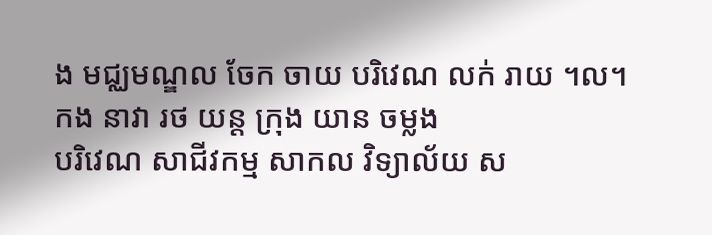ង មជ្ឈមណ្ឌល ចែក ចាយ បរិវេណ លក់ រាយ ។ល។
កង នាវា រថ យន្ត ក្រុង យាន ចម្លង
បរិវេណ សាជីវកម្ម សាកល វិទ្យាល័យ ស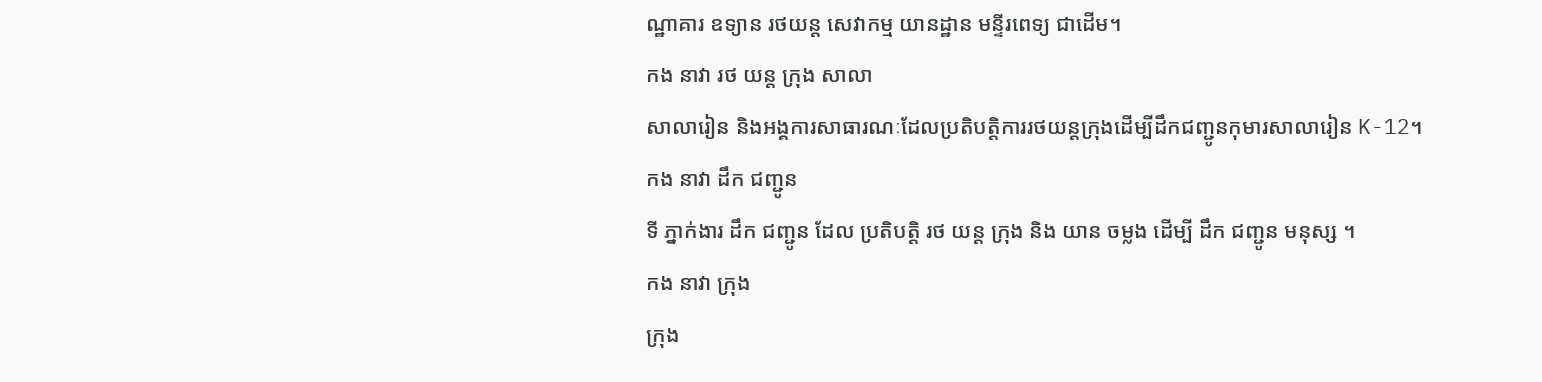ណ្ឋាគារ ឧទ្យាន រថយន្ត សេវាកម្ម យានដ្ឋាន មន្ទីរពេទ្យ ជាដើម។
កង នាវា រថ យន្ត ក្រុង សាលា
សាលារៀន និងអង្គការសាធារណៈដែលប្រតិបត្តិការរថយន្តក្រុងដើម្បីដឹកជញ្ជូនកុមារសាលារៀន K-12។
កង នាវា ដឹក ជញ្ជូន
ទី ភ្នាក់ងារ ដឹក ជញ្ជូន ដែល ប្រតិបត្តិ រថ យន្ត ក្រុង និង យាន ចម្លង ដើម្បី ដឹក ជញ្ជូន មនុស្ស ។
កង នាវា ក្រុង
ក្រុង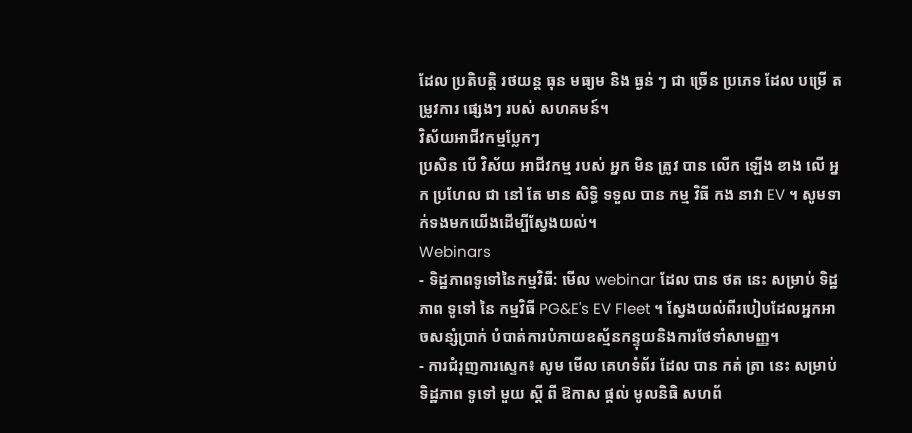ដែល ប្រតិបត្តិ រថយន្ត ធុន មធ្យម និង ធ្ងន់ ៗ ជា ច្រើន ប្រភេទ ដែល បម្រើ តម្រូវការ ផ្សេងៗ របស់ សហគមន៍។
វិស័យអាជីវកម្មប្លែកៗ
ប្រសិន បើ វិស័យ អាជីវកម្ម របស់ អ្នក មិន ត្រូវ បាន លើក ឡើង ខាង លើ អ្នក ប្រហែល ជា នៅ តែ មាន សិទ្ធិ ទទួល បាន កម្ម វិធី កង នាវា EV ។ សូមទាក់ទងមកយើងដើម្បីស្វែងយល់។
Webinars
- ទិដ្ឋភាពទូទៅនៃកម្មវិធី: មើល webinar ដែល បាន ថត នេះ សម្រាប់ ទិដ្ឋភាព ទូទៅ នៃ កម្មវិធី PG&E's EV Fleet ។ ស្វែងយល់ពីរបៀបដែលអ្នកអាចសន្សំប្រាក់ បំបាត់ការបំភាយឧស្ម័នកន្ទុយនិងការថែទាំសាមញ្ញ។
- ការជំរុញការស្ទេក៖ សូម មើល គេហទំព័រ ដែល បាន កត់ ត្រា នេះ សម្រាប់ ទិដ្ឋភាព ទូទៅ មួយ ស្តី ពី ឱកាស ផ្តល់ មូលនិធិ សហព័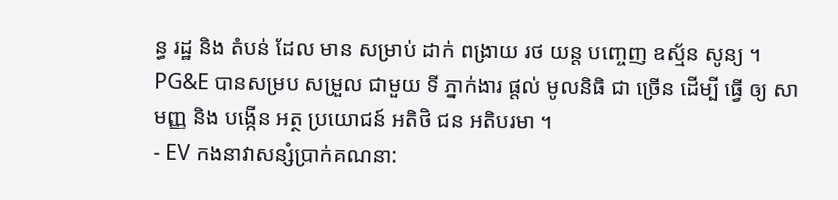ន្ធ រដ្ឋ និង តំបន់ ដែល មាន សម្រាប់ ដាក់ ពង្រាយ រថ យន្ត បញ្ចេញ ឧស្ម័ន សូន្យ ។ PG&E បានសម្រប សម្រួល ជាមួយ ទី ភ្នាក់ងារ ផ្តល់ មូលនិធិ ជា ច្រើន ដើម្បី ធ្វើ ឲ្យ សាមញ្ញ និង បង្កើន អត្ថ ប្រយោជន៍ អតិថិ ជន អតិបរមា ។
- EV កងនាវាសន្សំប្រាក់គណនា: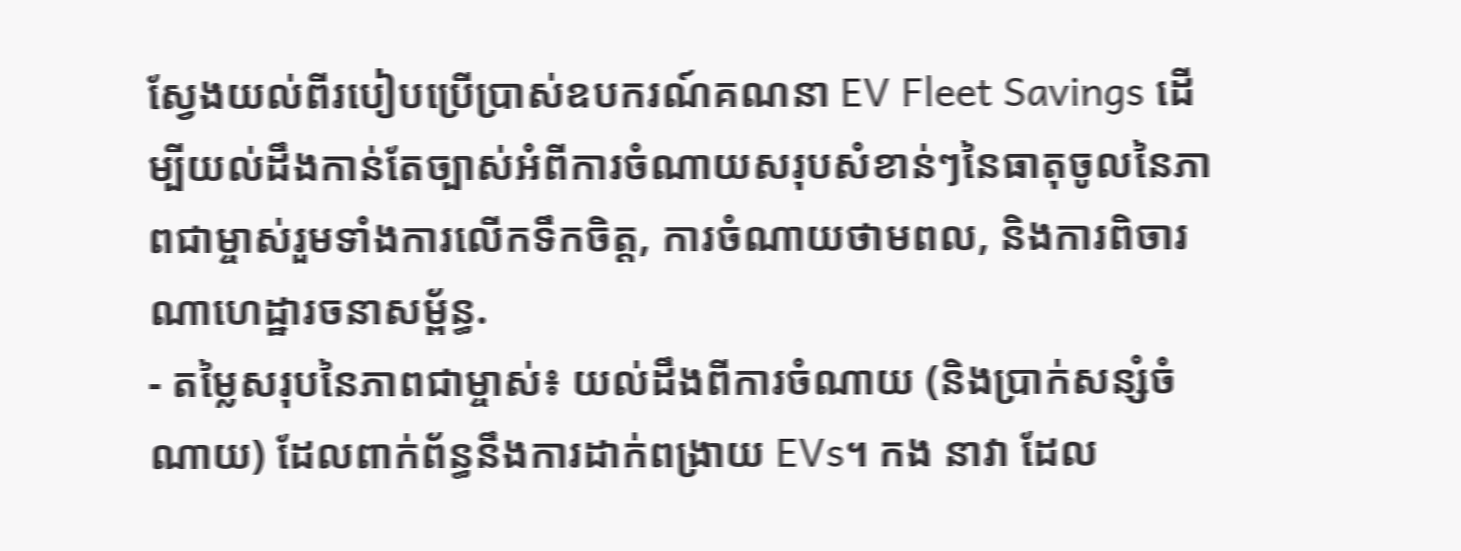ស្វែងយល់ពីរបៀបប្រើប្រាស់ឧបករណ៍គណនា EV Fleet Savings ដើម្បីយល់ដឹងកាន់តែច្បាស់អំពីការចំណាយសរុបសំខាន់ៗនៃធាតុចូលនៃភាពជាម្ចាស់រួមទាំងការលើកទឹកចិត្ត, ការចំណាយថាមពល, និងការពិចារណាហេដ្ឋារចនាសម្ព័ន្ធ.
- តម្លៃសរុបនៃភាពជាម្ចាស់៖ យល់ដឹងពីការចំណាយ (និងប្រាក់សន្សំចំណាយ) ដែលពាក់ព័ន្ធនឹងការដាក់ពង្រាយ EVs។ កង នាវា ដែល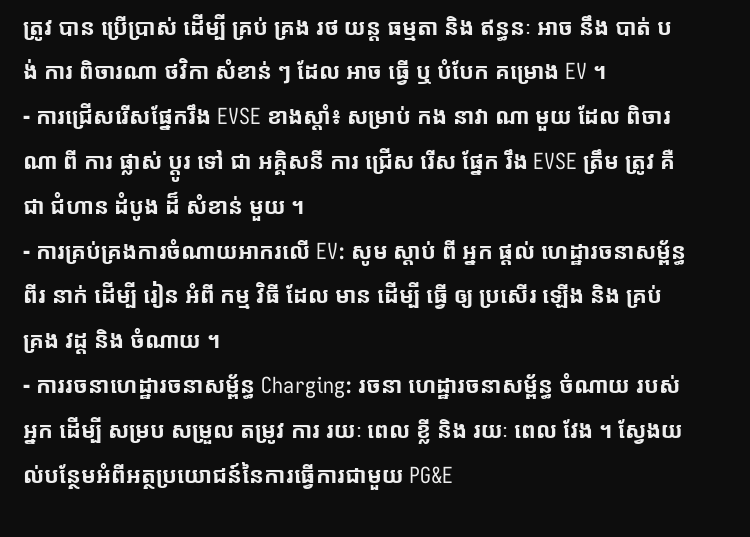ត្រូវ បាន ប្រើប្រាស់ ដើម្បី គ្រប់ គ្រង រថ យន្ត ធម្មតា និង ឥន្ធនៈ អាច នឹង បាត់ បង់ ការ ពិចារណា ថវិកា សំខាន់ ៗ ដែល អាច ធ្វើ ឬ បំបែក គម្រោង EV ។
- ការជ្រើសរើសផ្នែករឹង EVSE ខាងស្តាំ៖ សម្រាប់ កង នាវា ណា មួយ ដែល ពិចារណា ពី ការ ផ្លាស់ ប្តូរ ទៅ ជា អគ្គិសនី ការ ជ្រើស រើស ផ្នែក រឹង EVSE ត្រឹម ត្រូវ គឺ ជា ជំហាន ដំបូង ដ៏ សំខាន់ មួយ ។
- ការគ្រប់គ្រងការចំណាយអាករលើ EV: សូម ស្តាប់ ពី អ្នក ផ្តល់ ហេដ្ឋារចនាសម្ព័ន្ធ ពីរ នាក់ ដើម្បី រៀន អំពី កម្ម វិធី ដែល មាន ដើម្បី ធ្វើ ឲ្យ ប្រសើរ ឡើង និង គ្រប់ គ្រង វដ្ត និង ចំណាយ ។
- ការរចនាហេដ្ឋារចនាសម្ព័ន្ធ Charging: រចនា ហេដ្ឋារចនាសម្ព័ន្ធ ចំណាយ របស់ អ្នក ដើម្បី សម្រប សម្រួល តម្រូវ ការ រយៈ ពេល ខ្លី និង រយៈ ពេល វែង ។ ស្វែងយល់បន្ថែមអំពីអត្ថប្រយោជន៍នៃការធ្វើការជាមួយ PG&E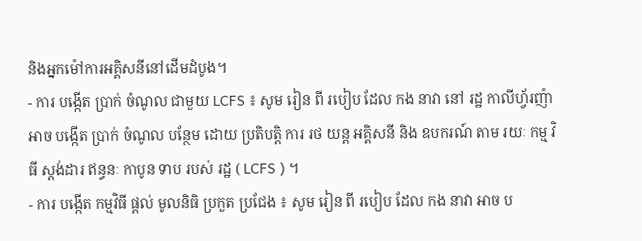និងអ្នកម៉ៅការអគ្គិសនីនៅដើមដំបូង។
- ការ បង្កើត ប្រាក់ ចំណូល ជាមួយ LCFS ៖ សូម រៀន ពី របៀប ដែល កង នាវា នៅ រដ្ឋ កាលីហ្វ័រញ៉ា អាច បង្កើត ប្រាក់ ចំណូល បន្ថែម ដោយ ប្រតិបត្តិ ការ រថ យន្ត អគ្គិសនី និង ឧបករណ៍ តាម រយៈ កម្ម វិធី ស្តង់ដារ ឥន្ធនៈ កាបូន ទាប របស់ រដ្ឋ ( LCFS ) ។
- ការ បង្កើត កម្មវិធី ផ្តល់ មូលនិធិ ប្រកួត ប្រជែង ៖ សូម រៀន ពី របៀប ដែល កង នាវា អាច ប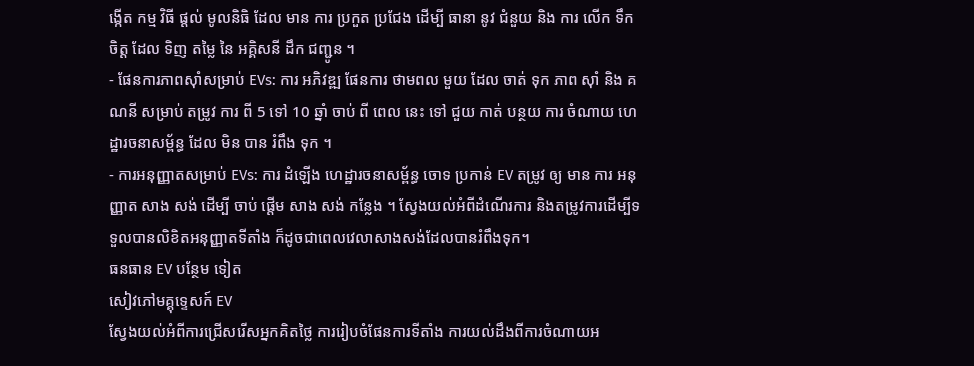ង្កើត កម្ម វិធី ផ្តល់ មូលនិធិ ដែល មាន ការ ប្រកួត ប្រជែង ដើម្បី ធានា នូវ ជំនួយ និង ការ លើក ទឹក ចិត្ត ដែល ទិញ តម្លៃ នៃ អគ្គិសនី ដឹក ជញ្ជូន ។
- ផែនការភាពស៊ាំសម្រាប់ EVs: ការ អភិវឌ្ឍ ផែនការ ថាមពល មួយ ដែល ចាត់ ទុក ភាព ស៊ាំ និង គណនី សម្រាប់ តម្រូវ ការ ពី 5 ទៅ 10 ឆ្នាំ ចាប់ ពី ពេល នេះ ទៅ ជួយ កាត់ បន្ថយ ការ ចំណាយ ហេដ្ឋារចនាសម្ព័ន្ធ ដែល មិន បាន រំពឹង ទុក ។
- ការអនុញ្ញាតសម្រាប់ EVs: ការ ដំឡើង ហេដ្ឋារចនាសម្ព័ន្ធ ចោទ ប្រកាន់ EV តម្រូវ ឲ្យ មាន ការ អនុញ្ញាត សាង សង់ ដើម្បី ចាប់ ផ្តើម សាង សង់ កន្លែង ។ ស្វែងយល់អំពីដំណើរការ និងតម្រូវការដើម្បីទទួលបានលិខិតអនុញ្ញាតទីតាំង ក៏ដូចជាពេលវេលាសាងសង់ដែលបានរំពឹងទុក។
ធនធាន EV បន្ថែម ទៀត
សៀវភៅមគ្គុទ្ទេសក៍ EV
ស្វែងយល់អំពីការជ្រើសរើសអ្នកគិតថ្លៃ ការរៀបចំផែនការទីតាំង ការយល់ដឹងពីការចំណាយអ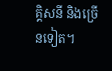គ្គិសនី និងច្រើនទៀត។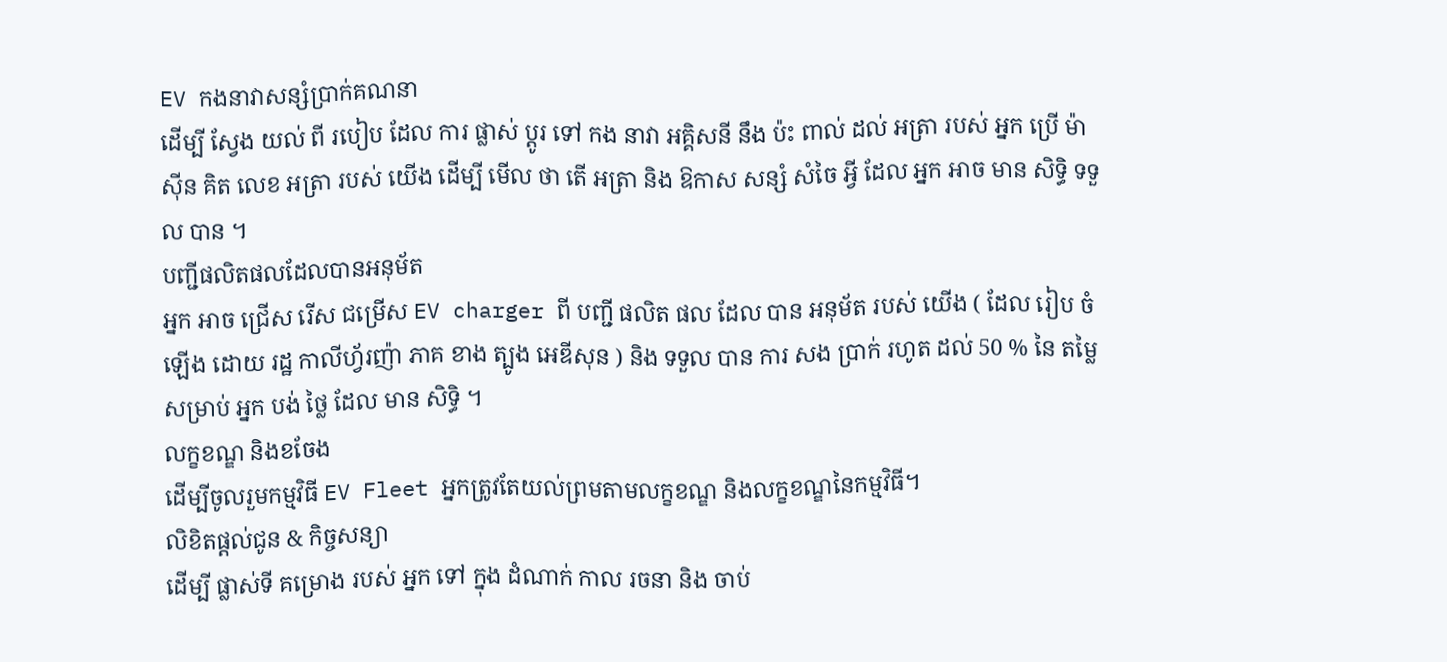EV កងនាវាសន្សំប្រាក់គណនា
ដើម្បី ស្វែង យល់ ពី របៀប ដែល ការ ផ្លាស់ ប្តូរ ទៅ កង នាវា អគ្គិសនី នឹង ប៉ះ ពាល់ ដល់ អត្រា របស់ អ្នក ប្រើ ម៉ាស៊ីន គិត លេខ អត្រា របស់ យើង ដើម្បី មើល ថា តើ អត្រា និង ឱកាស សន្សំ សំចៃ អ្វី ដែល អ្នក អាច មាន សិទ្ធិ ទទួល បាន ។
បញ្ជីផលិតផលដែលបានអនុម័ត
អ្នក អាច ជ្រើស រើស ជម្រើស EV charger ពី បញ្ជី ផលិត ផល ដែល បាន អនុម័ត របស់ យើង ( ដែល រៀប ចំ ឡើង ដោយ រដ្ឋ កាលីហ្វ័រញ៉ា ភាគ ខាង ត្បូង អេឌីសុន ) និង ទទួល បាន ការ សង ប្រាក់ រហូត ដល់ 50 % នៃ តម្លៃ សម្រាប់ អ្នក បង់ ថ្លៃ ដែល មាន សិទ្ធិ ។
លក្ខខណ្ឌ និងខចែង
ដើម្បីចូលរួមកម្មវិធី EV Fleet អ្នកត្រូវតែយល់ព្រមតាមលក្ខខណ្ឌ និងលក្ខខណ្ឌនៃកម្មវិធី។
លិខិតផ្តល់ជូន & កិច្ចសន្យា
ដើម្បី ផ្លាស់ទី គម្រោង របស់ អ្នក ទៅ ក្នុង ដំណាក់ កាល រចនា និង ចាប់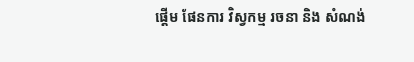ផ្តើម ផែនការ វិស្វកម្ម រចនា និង សំណង់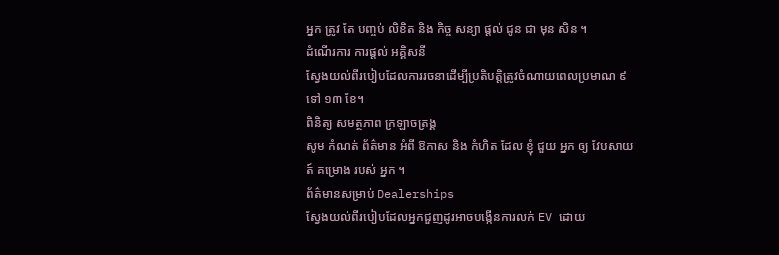អ្នក ត្រូវ តែ បញ្ចប់ លិខិត និង កិច្ច សន្យា ផ្តល់ ជូន ជា មុន សិន ។
ដំណើរការ ការផ្តល់ អគ្គិសនី
ស្វែងយល់ពីរបៀបដែលការរចនាដើម្បីប្រតិបត្តិត្រូវចំណាយពេលប្រមាណ ៩ ទៅ ១៣ ខែ។
ពិនិត្យ សមត្ថភាព ក្រឡាចត្រង្គ
សូម កំណត់ ព័ត៌មាន អំពី ឱកាស និង កំហិត ដែល ខ្ញុំ ជួយ អ្នក ឲ្យ វែបសាយត៍ គម្រោង របស់ អ្នក ។
ព័ត៌មានសម្រាប់ Dealerships
ស្វែងយល់ពីរបៀបដែលអ្នកជួញដូរអាចបង្កើនការលក់ EV ដោយ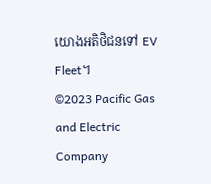យោងអតិថិជនទៅ EV Fleet។
©2023 Pacific Gas and Electric Company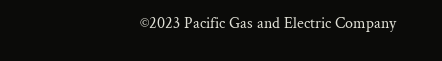©2023 Pacific Gas and Electric Company